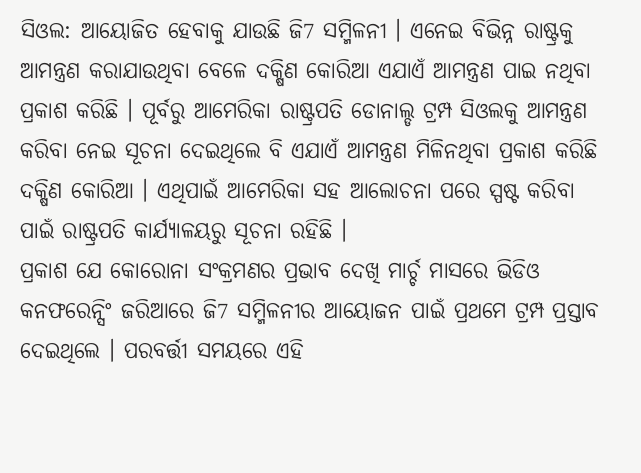ସିଓଲ: ଆୟୋଜିତ ହେବାକୁ ଯାଉଛି ଜି7 ସମ୍ମିଳନୀ । ଏନେଇ ବିଭିନ୍ନ ରାଷ୍ଟ୍ରକୁ ଆମନ୍ତ୍ରଣ କରାଯାଉଥିବା ବେଳେ ଦକ୍ଷିଣ କୋରିଆ ଏଯାଏଁ ଆମନ୍ତ୍ରଣ ପାଇ ନଥିବା ପ୍ରକାଶ କରିଛି । ପୂର୍ବରୁ ଆମେରିକା ରାଷ୍ଟ୍ରପତି ଡୋନାଲ୍ଡ ଟ୍ରମ୍ପ ସିଓଲକୁ ଆମନ୍ତ୍ରଣ କରିବା ନେଇ ସୂଚନା ଦେଇଥିଲେ ବି ଏଯାଏଁ ଆମନ୍ତ୍ରଣ ମିଳିନଥିବା ପ୍ରକାଶ କରିଛି ଦକ୍ଷିଣ କୋରିଆ । ଏଥିପାଇଁ ଆମେରିକା ସହ ଆଲୋଚନା ପରେ ସ୍ପଷ୍ଟ କରିବା ପାଇଁ ରାଷ୍ଟ୍ରପତି କାର୍ଯ୍ୟାଳୟରୁ ସୂଚନା ରହିଛି ।
ପ୍ରକାଶ ଯେ କୋରୋନା ସଂକ୍ରମଣର ପ୍ରଭାବ ଦେଖି ମାର୍ଚ୍ଚ ମାସରେ ଭିଡିଓ କନଫରେନ୍ସିଂ ଜରିଆରେ ଜି7 ସମ୍ମିଳନୀର ଆୟୋଜନ ପାଇଁ ପ୍ରଥମେ ଟ୍ରମ୍ପ ପ୍ରସ୍ତାବ ଦେଇଥିଲେ । ପରବର୍ତ୍ତୀ ସମୟରେ ଏହି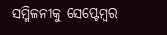ସମ୍ମିଳନୀକୁ ସେପ୍ଟେମ୍ବର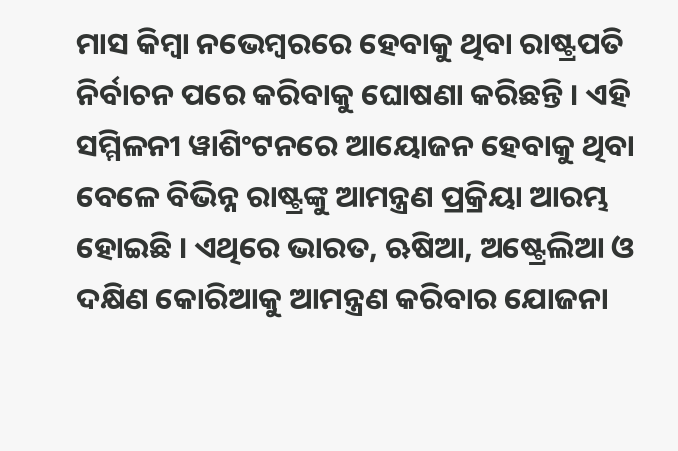ମାସ କିମ୍ବା ନଭେମ୍ବରରେ ହେବାକୁ ଥିବା ରାଷ୍ଟ୍ରପତି ନିର୍ବାଚନ ପରେ କରିବାକୁ ଘୋଷଣା କରିଛନ୍ତି । ଏହି ସମ୍ମିଳନୀ ୱାଶିଂଟନରେ ଆୟୋଜନ ହେବାକୁ ଥିବା ବେଳେ ବିଭିନ୍ନ ରାଷ୍ଟ୍ରଙ୍କୁ ଆମନ୍ତ୍ରଣ ପ୍ରକ୍ରିୟା ଆରମ୍ଭ ହୋଇଛି । ଏଥିରେ ଭାରତ, ଋଷିଆ, ଅଷ୍ଟ୍ରେଲିଆ ଓ ଦକ୍ଷିଣ କୋରିଆକୁ ଆମନ୍ତ୍ରଣ କରିବାର ଯୋଜନା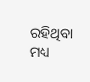ରହିଥିବା ମଧ୍ୟ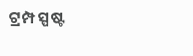ଟ୍ରମ୍ପ ସ୍ପଷ୍ଟ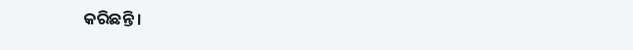କରିଛନ୍ତି ।